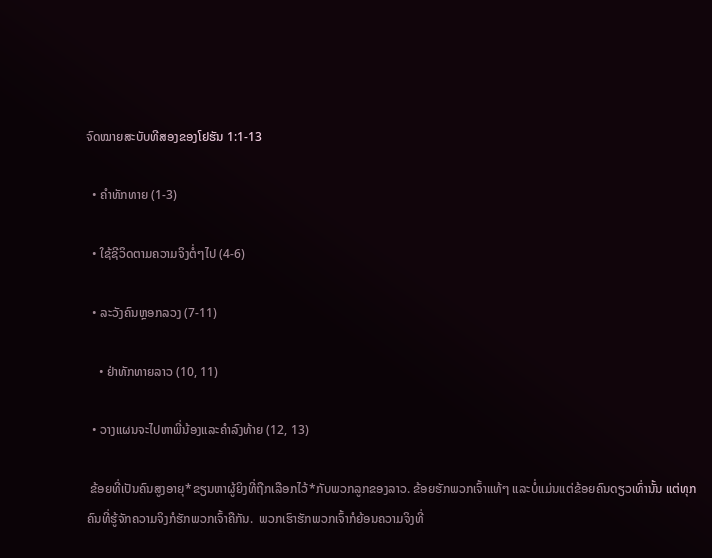ຈົດໝາຍສະບັບທີສອງຂອງໂຢຮັນ 1:1-13

  • ຄຳທັກທາຍ (1-3)

  • ໃຊ້ຊີວິດຕາມຄວາມຈິງຕໍ່ໆໄປ (4-6)

  • ລະວັງຄົນຫຼອກລວງ (7-11)

    • ຢ່າທັກທາຍລາວ (10, 11)

  • ວາງແຜນຈະໄປຫາພີ່ນ້ອງແລະຄຳລົງທ້າຍ (12, 13)

 ຂ້ອຍທີ່ເປັນຄົນສູງອາຍຸ*ຂຽນຫາຜູ້ຍິງທີ່ຖືກເລືອກໄວ້*ກັບພວກລູກຂອງລາວ. ຂ້ອຍຮັກພວກເຈົ້າແທ້ໆ ແລະບໍ່ແມ່ນແຕ່ຂ້ອຍຄົນດຽວເທົ່ານັ້ນ ແຕ່ທຸກຄົນທີ່ຮູ້ຈັກຄວາມຈິງກໍຮັກພວກເຈົ້າຄືກັນ.  ພວກເຮົາຮັກພວກເຈົ້າກໍຍ້ອນຄວາມຈິງທີ່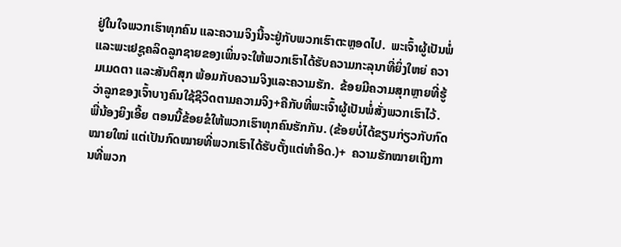ຢູ່ໃນໃຈພວກເຮົາທຸກຄົນ ແລະຄວາມຈິງນີ້ຈະຢູ່ກັບພວກເຮົາຕະຫຼອດໄປ.  ພະເຈົ້າຜູ້ເປັນພໍ່ແລະພະເຢຊູຄລິດລູກຊາຍຂອງເພິ່ນຈະໃຫ້ພວກເຮົາໄດ້ຮັບຄວາມກະລຸນາທີ່ຍິ່ງໃຫຍ່ ຄວາມເມດຕາ ແລະສັນຕິສຸກ ພ້ອມກັບຄວາມຈິງແລະຄວາມຮັກ.  ຂ້ອຍມີຄວາມສຸກຫຼາຍທີ່ຮູ້ວ່າລູກຂອງເຈົ້າບາງຄົນໃຊ້ຊີວິດຕາມຄວາມຈິງ+ຄືກັບທີ່ພະເຈົ້າຜູ້ເປັນພໍ່ສັ່ງພວກເຮົາໄວ້.  ພີ່ນ້ອງຍິງເອີ້ຍ ຕອນນີ້ຂ້ອຍຂໍໃຫ້ພວກເຮົາທຸກຄົນຮັກກັນ. (ຂ້ອຍບໍ່ໄດ້ຂຽນກ່ຽວກັບກົດໝາຍໃໝ່ ແຕ່ເປັນກົດໝາຍທີ່ພວກເຮົາໄດ້ຮັບຕັ້ງແຕ່ທຳອິດ.)+  ຄວາມຮັກໝາຍເຖິງການທີ່ພວກ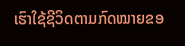ເຮົາໃຊ້ຊີວິດຕາມກົດໝາຍຂອ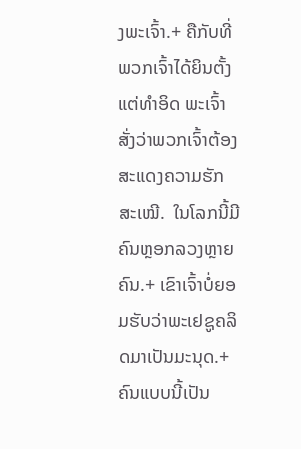ງພະເຈົ້າ.+ ຄືກັບທີ່ພວກເຈົ້າໄດ້ຍິນຕັ້ງແຕ່ທຳອິດ ພະເຈົ້າສັ່ງວ່າພວກເຈົ້າຕ້ອງສະແດງຄວາມຮັກສະເໝີ.  ໃນໂລກນີ້ມີຄົນຫຼອກລວງຫຼາຍຄົນ.+ ເຂົາເຈົ້າບໍ່ຍອມຮັບວ່າພະເຢຊູຄລິດມາເປັນມະນຸດ.+ ຄົນແບບນີ້ເປັນ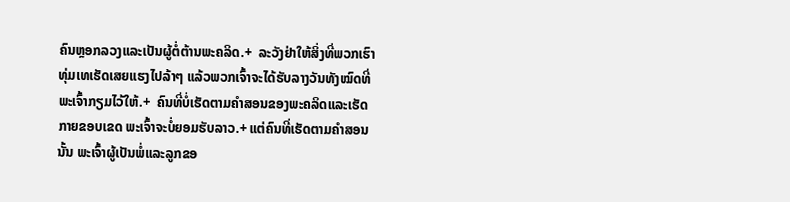ຄົນຫຼອກລວງແລະເປັນຜູ້ຕໍ່ຕ້ານພະຄລິດ.+  ລະວັງຢ່າໃຫ້ສິ່ງທີ່ພວກເຮົາທຸ່ມເທເຮັດເສຍແຮງໄປລ້າໆ ແລ້ວພວກເຈົ້າຈະໄດ້ຮັບລາງວັນທັງໝົດທີ່ພະເຈົ້າກຽມໄວ້ໃຫ້.+  ຄົນທີ່ບໍ່ເຮັດຕາມຄຳສອນຂອງພະຄລິດແລະເຮັດກາຍຂອບເຂດ ພະເຈົ້າຈະບໍ່ຍອມຮັບລາວ.+ ແຕ່ຄົນທີ່ເຮັດຕາມຄຳສອນນັ້ນ ພະເຈົ້າຜູ້ເປັນພໍ່ແລະລູກຂອ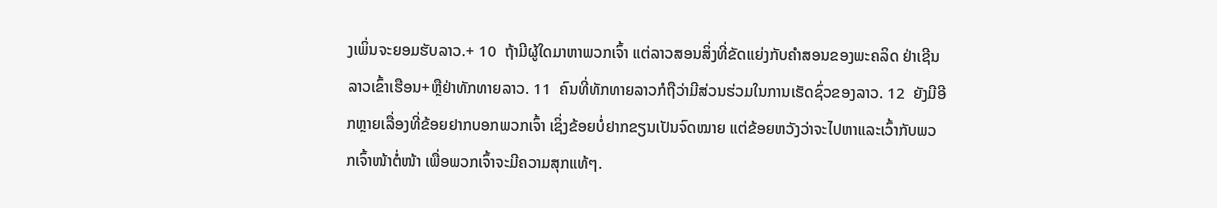ງເພິ່ນຈະຍອມຮັບລາວ.+ 10  ຖ້າມີຜູ້ໃດມາຫາພວກເຈົ້າ ແຕ່ລາວສອນສິ່ງທີ່ຂັດແຍ່ງກັບຄຳສອນຂອງພະຄລິດ ຢ່າເຊີນລາວເຂົ້າເຮືອນ+ຫຼືຢ່າທັກທາຍລາວ. 11  ຄົນທີ່ທັກທາຍລາວກໍຖືວ່າມີສ່ວນຮ່ວມໃນການເຮັດຊົ່ວຂອງລາວ. 12  ຍັງມີອີກຫຼາຍເລື່ອງທີ່ຂ້ອຍຢາກບອກພວກເຈົ້າ ເຊິ່ງຂ້ອຍບໍ່ຢາກຂຽນເປັນຈົດໝາຍ ແຕ່ຂ້ອຍຫວັງວ່າຈະໄປຫາແລະເວົ້າກັບພວກເຈົ້າໜ້າຕໍ່ໜ້າ ເພື່ອພວກເຈົ້າຈະມີຄວາມສຸກແທ້ໆ.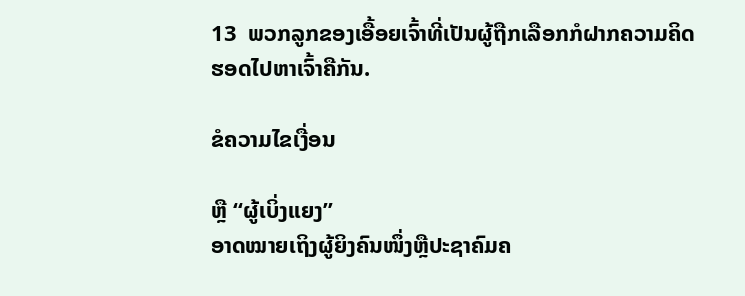13  ພວກລູກຂອງເອື້ອຍເຈົ້າທີ່ເປັນຜູ້ຖືກເລືອກກໍຝາກຄວາມຄິດຮອດໄປຫາເຈົ້າຄືກັນ.

ຂໍຄວາມໄຂເງື່ອນ

ຫຼື “ຜູ້ເບິ່ງແຍງ”
ອາດໝາຍເຖິງຜູ້ຍິງຄົນໜຶ່ງຫຼືປະຊາຄົມຄ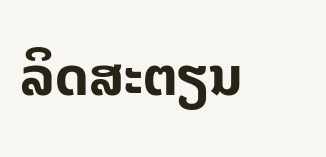ລິດສະຕຽນ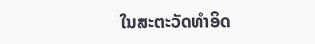ໃນສະຕະວັດທຳອິດ